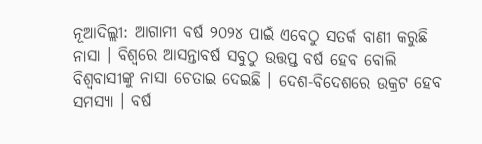ନୂଆଦିଲ୍ଲୀ: ଆଗାମୀ ବର୍ଷ ୨୦୨୪ ପାଇଁ ଏବେଠୁ ସତର୍କ ବାଣୀ କରୁଛି ନାସା । ବିଶ୍ୱରେ ଆସନ୍ତାବର୍ଷ ସବୁଠୁ ଉତ୍ତପ୍ତ ବର୍ଷ ହେବ ବୋଲି ବିଶ୍ୱବାସୀଙ୍କୁ ନାସା ଚେତାଇ ଦେଇଛି । ଦେଶ-ବିଦେଶରେ ଉକ୍ରଟ ହେବ ସମସ୍ୟା । ବର୍ଷ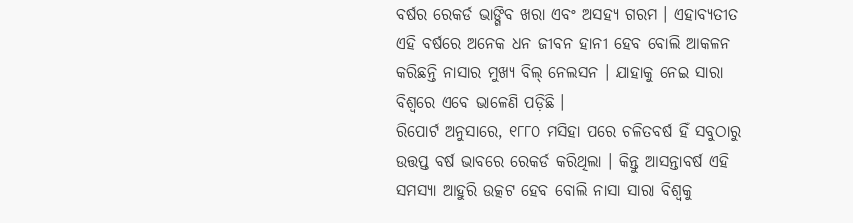ବର୍ଷର ରେକର୍ଡ ଭାଙ୍ଗିବ ଖରା ଏବଂ ଅସହ୍ୟ ଗରମ । ଏହାବ୍ୟତୀତ ଏହି ବର୍ଷରେ ଅନେକ ଧନ ଜୀବନ ହାନୀ ହେବ ବୋଲି ଆକଳନ କରିଛନ୍ତି ନାସାର ମୁଖ୍ୟ ବିଲ୍ ନେଲସନ । ଯାହାକୁ ନେଇ ସାରା ବିଶ୍ୱରେ ଏବେ ଭାଳେଣି ପଡ଼ିଛି ।
ରିପୋର୍ଟ ଅନୁସାରେ, ୧୮୮୦ ମସିହା ପରେ ଚଳିତବର୍ଷ ହିଁ ସବୁଠାରୁ ଉତ୍ତପ୍ତ ବର୍ଷ ଭାବରେ ରେକର୍ଡ କରିଥିଲା । କିନ୍ତୁ ଆସନ୍ତାବର୍ଷ ଏହି ସମସ୍ୟା ଆହୁରି ଉତ୍କଟ ହେବ ବୋଲି ନାସା ସାରା ବିଶ୍ୱକୁ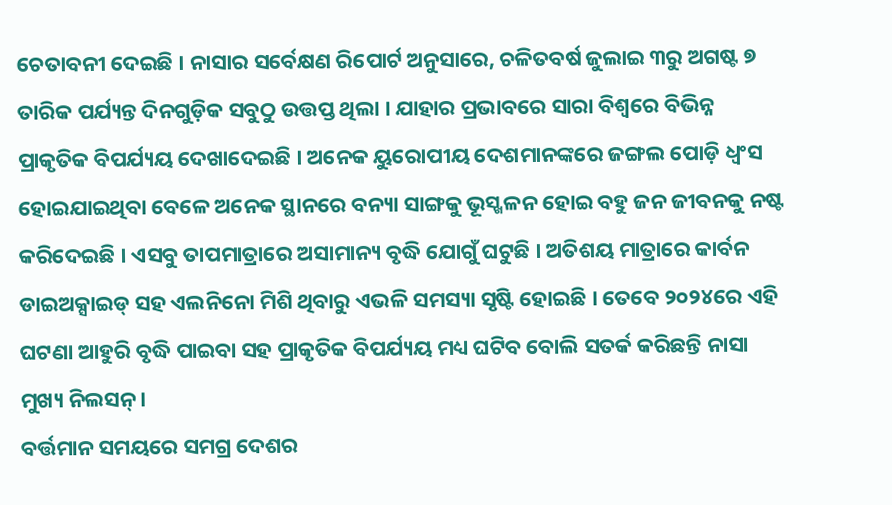ଚେତାବନୀ ଦେଇଛି । ନାସାର ସର୍ବେକ୍ଷଣ ରିପୋର୍ଟ ଅନୁସାରେ, ଚଳିତବର୍ଷ ଜୁଲାଇ ୩ରୁ ଅଗଷ୍ଟ ୭ ତାରିକ ପର୍ଯ୍ୟନ୍ତ ଦିନଗୁଡ଼ିକ ସବୁଠୁ ଉତ୍ତପ୍ତ ଥିଲା । ଯାହାର ପ୍ରଭାବରେ ସାରା ବିଶ୍ୱରେ ବିଭିନ୍ନ ପ୍ରାକୃତିକ ବିପର୍ଯ୍ୟୟ ଦେଖାଦେଇଛି । ଅନେକ ୟୁରୋପୀୟ ଦେଶମାନଙ୍କରେ ଜଙ୍ଗଲ ପୋଡ଼ି ଧ୍ୱଂସ ହୋଇଯାଇଥିବା ବେଳେ ଅନେକ ସ୍ଥାନରେ ବନ୍ୟା ସାଙ୍ଗକୁ ଭୂସ୍ଖଳନ ହୋଇ ବହୁ ଜନ ଜୀବନକୁ ନଷ୍ଟ କରିଦେଇଛି । ଏସବୁ ତାପମାତ୍ରାରେ ଅସାମାନ୍ୟ ବୃଦ୍ଧି ଯୋଗୁଁ ଘଟୁଛି । ଅତିଶୟ ମାତ୍ରାରେ କାର୍ବନ ଡାଇଅକ୍ସାଇଡ୍ ସହ ଏଲନିନୋ ମିଶି ଥିବାରୁ ଏଭଳି ସମସ୍ୟା ସୃଷ୍ଟି ହୋଇଛି । ତେବେ ୨୦୨୪ରେ ଏହି ଘଟଣା ଆହୁରି ବୃଦ୍ଧି ପାଇବା ସହ ପ୍ରାକୃତିକ ବିପର୍ଯ୍ୟୟ ମଧ୍ୟ ଘଟିବ ବୋଲି ସତର୍କ କରିଛନ୍ତି ନାସା ମୁଖ୍ୟ ନିଲସନ୍ ।
ବର୍ତ୍ତମାନ ସମୟରେ ସମଗ୍ର ଦେଶର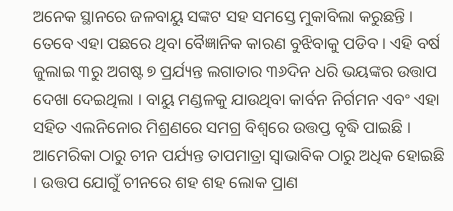ଅନେକ ସ୍ଥାନରେ ଜଳବାୟୁ ସଙ୍କଟ ସହ ସମସ୍ତେ ମୁକାବିଲା କରୁଛନ୍ତି । ତେବେ ଏହା ପଛରେ ଥିବା ବୈଜ୍ଞାନିକ କାରଣ ବୁଝିବାକୁ ପଡିବ । ଏହି ବର୍ଷ ଜୁଲାଇ ୩ରୁ ଅଗଷ୍ଟ ୭ ପ୍ରର୍ଯ୍ୟନ୍ତ ଲଗାତାର ୩୬ଦିନ ଧରି ଭୟଙ୍କର ଉତ୍ତାପ ଦେଖା ଦେଇଥିଲା । ବାୟୁ ମଣ୍ଡଳକୁ ଯାଉଥିବା କାର୍ବନ ନିର୍ଗମନ ଏବଂ ଏହା ସହିତ ଏଲନିନୋର ମିଶ୍ରଣରେ ସମଗ୍ର ବିଶ୍ୱରେ ଉତ୍ତପ୍ତ ବୃଦ୍ଧି ପାଇଛି । ଆମେରିକା ଠାରୁ ଚୀନ ପର୍ଯ୍ୟନ୍ତ ତାପମାତ୍ରା ସ୍ୱାଭାବିକ ଠାରୁ ଅଧିକ ହୋଇଛି । ଉତ୍ତପ ଯୋଗୁଁ ଚୀନରେ ଶହ ଶହ ଲୋକ ପ୍ରାଣ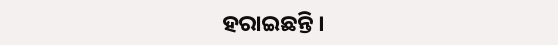ହରାଇଛନ୍ତି ।